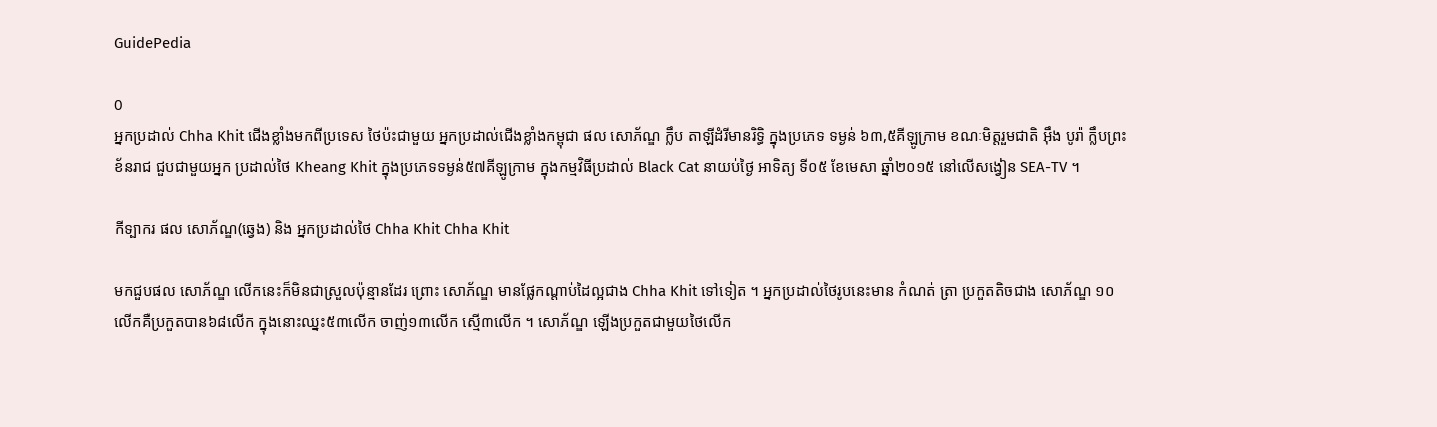GuidePedia

0
អ្នកប្រដាល់ Chha Khit ជើងខ្លាំងមកពីប្រទេស ថៃប៉ះជាមួយ អ្នកប្រដាល់ជើងខ្លាំងកម្ពុជា ផល សោភ័ណ្ឌ ក្លឹប តាឡីដំរីមានរិទ្ធិ ក្នុងប្រភេទ ទម្ងន់ ៦៣,៥គីឡូក្រាម ខណៈមិត្តរួមជាតិ អ៊ឹង បូរ៉ា ក្លឹបព្រះខ័នរាជ ជួបជាមួយអ្នក ប្រដាល់ថៃ Kheang Khit ក្នុងប្រភេទទម្ងន់៥៧គីឡូក្រាម ក្នុងកម្មវិធីប្រដាល់ Black Cat នាយប់ថ្ងៃ អាទិត្យ ទី០៥ ខែមេសា ឆ្នាំ២០១៥ នៅលើសង្វៀន SEA-TV ។

កីទ្បាករ ផល សោភ័ណ្ឌ(ឆ្វេង) និង អ្នកប្រដាល់ថៃ Chha Khit Chha Khit

មកជួបផល សោភ័ណ្ឌ លើកនេះក៏មិនជាស្រួលប៉ុន្មានដែរ ព្រោះ សោភ័ណ្ឌ មានផ្លែកណ្ដាប់ដៃល្អជាង Chha Khit ទៅទៀត ។ អ្នកប្រដាល់ថៃរូបនេះមាន កំណត់ ត្រា ប្រកួតតិចជាង សោភ័ណ្ឌ ១០លើកគឺប្រកួតបាន៦៨លើក ក្នុងនោះឈ្នះ៥៣លើក ចាញ់១៣លើក ស្មើ៣លើក ។ សោភ័ណ្ឌ ឡើងប្រកួតជាមួយថៃលើក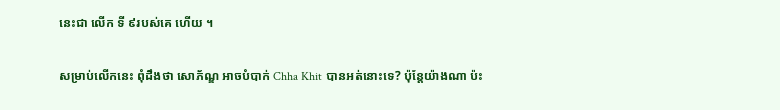នេះជា លើក ទី ៩របស់គេ ហើយ ។

សម្រាប់លើកនេះ ពុំដឹងថា សោភ័ណ្ឌ អាចបំបាក់ Chha Khit បានអត់នោះទេ? ប៉ុន្តែយ៉ាងណា ប៉ះ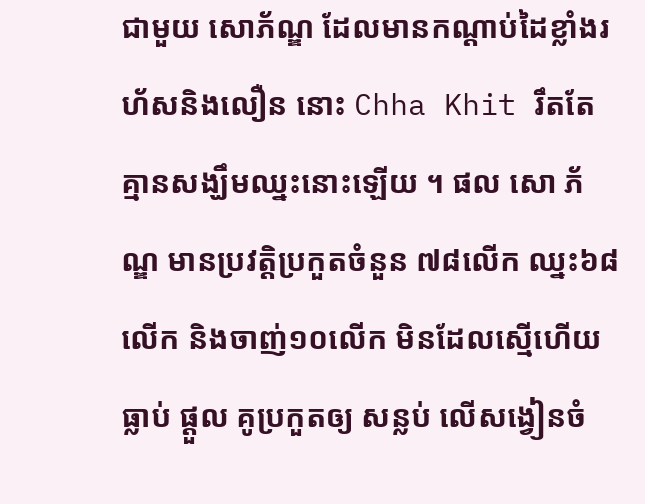ជាមួយ សោភ័ណ្ឌ ដែលមានកណ្ដាប់ដៃខ្លាំងរហ័សនិងលឿន នោះ Chha Khit រឹតតែគ្មានសង្ឃឹមឈ្នះនោះឡើយ ។ ផល សោ ភ័ណ្ឌ មានប្រវត្តិប្រកួតចំនួន ៧៨លើក ឈ្នះ៦៨លើក និងចាញ់១០លើក មិនដែលស្មើហើយធ្លាប់ ផ្ដួល គូប្រកួតឲ្យ សន្លប់ លើសង្វៀនចំ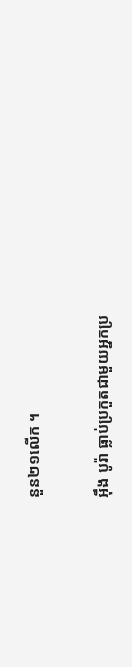នួន២១លើក ។

អ៊ឹង បូរ៉ា ធ្លាប់ប្រកួតជាមួយអ្នកប្រ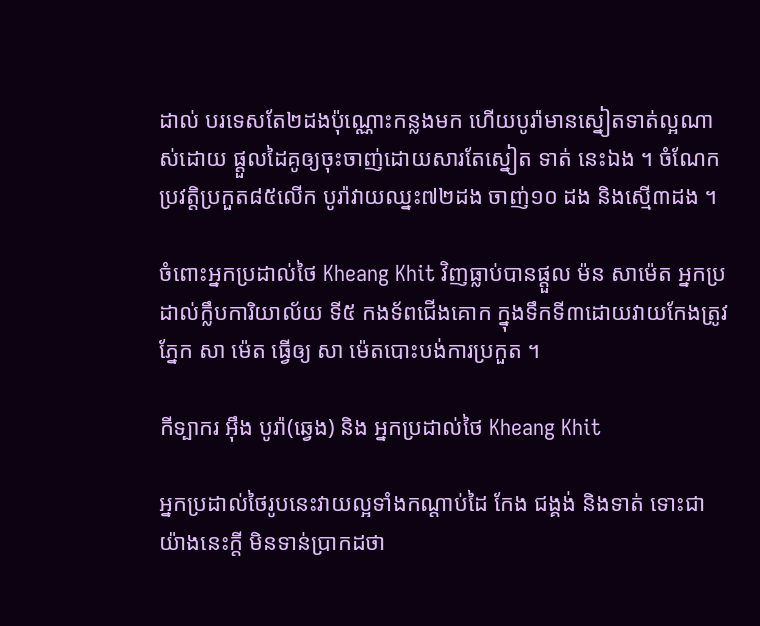ដាល់ បរទេសតែ២ដងប៉ុណ្ណោះកន្លងមក ហើយបូរ៉ាមានស្នៀតទាត់ល្អណាស់ដោយ ផ្ដួលដៃគូឲ្យចុះចាញ់ដោយសារតែស្នៀត ទាត់ នេះឯង ។ ចំណែកប្រវត្តិប្រកួត៨៥លើក បូរ៉ាវាយឈ្នះ៧២ដង ចាញ់១០ ដង និងស្មើ៣ដង ។

ចំពោះអ្នកប្រដាល់ថៃ Kheang Khit វិញធ្លាប់បានផ្តួល ម៉ន សាម៉េត អ្នកប្រដាល់ក្លឹបការិយាល័យ ទី៥ កងទ័ពជើងគោក ក្នុងទឹកទី៣ដោយវាយកែងត្រូវភ្នែក សា ម៉េត ធ្វើឲ្យ សា ម៉េតបោះបង់ការប្រកួត ។

កីទ្បាករ អ៊ឹង បូរ៉ា(ឆ្វេង) និង អ្នកប្រដាល់ថៃ Kheang Khit

អ្នកប្រដាល់ថៃរូបនេះវាយល្អទាំងកណ្ដាប់ដៃ កែង ជង្គង់ និងទាត់ ទោះជាយ៉ាងនេះក្តី មិនទាន់ប្រាកដថា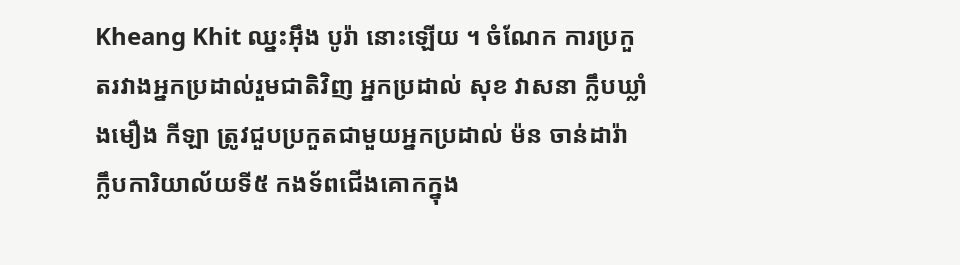Kheang Khit ឈ្នះអ៊ឹង បូរ៉ា នោះឡើយ ។ ចំណែក ការប្រកួតរវាងអ្នកប្រដាល់រួមជាតិវិញ អ្នកប្រដាល់ សុខ វាសនា ក្លឹបឃ្លាំងមឿង កីឡា ត្រូវជួបប្រកួតជាមួយអ្នកប្រដាល់ ម៉ន ចាន់ដារ៉ា ក្លឹបការិយាល័យទី៥ កងទ័ពជើងគោកក្នុង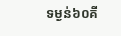ទម្ងន់៦០គី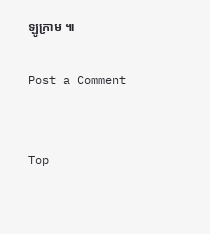ឡូក្រាម ៕

Post a Comment


Top